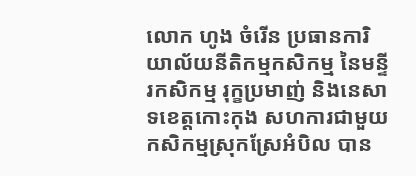លោក ហូង ចំរើន ប្រធានការិយាល័យនីតិកម្មកសិកម្ម នៃមន្ទីរកសិកម្ម រុក្ខប្រមាញ់ និងនេសាទខេត្តកោះកុង សហការជាមួយកសិកម្មស្រុកស្រែអំបិល បាន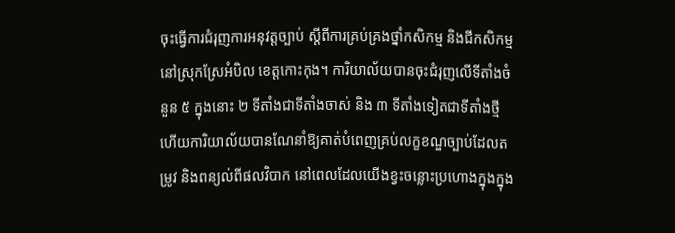ចុះធ្វើការជំរុញការអនុវត្តច្បាប់ ស្ដីពីការគ្រប់គ្រងថ្នាំកសិកម្ម និងជីកសិកម្ម នៅស្រុកស្រែអំបិល ខេត្តកោះកុង។ ការិយាល័យបានចុះជំរុញលើទីតាំងចំនួន ៥ ក្នុងនោះ ២ ទីតាំងជាទីតាំងចាស់ និង ៣ ទីតាំងទៀតជាទីតាំងថ្មី ហើយការិយាល័យបានណែនាំឱ្យគាត់បំពេញគ្រប់លក្ខខណ្ឌច្បាប់ដែលតម្រូវ និងពន្យល់ពីផលវិបាក នៅពេលដែលយើងខ្វះចន្លោះប្រហោងក្នុងក្នុង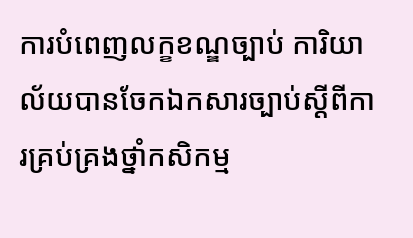ការបំពេញលក្ខខណ្ឌច្បាប់ ការិយាល័យបានចែកឯកសារច្បាប់ស្ដីពីការគ្រប់គ្រងថ្នាំកសិកម្ម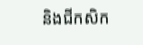និងជីកសិក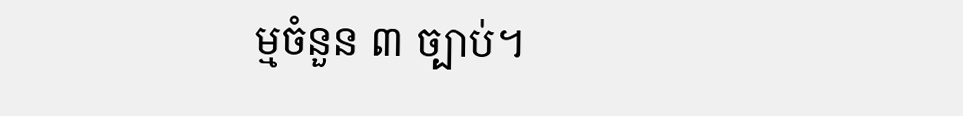ម្មចំនួន ៣ ច្បាប់។